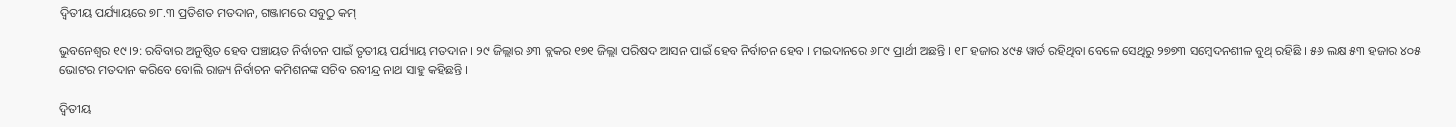ଦ୍ଵିତୀୟ ପର୍ଯ୍ୟାୟରେ ୭୮.୩ ପ୍ରତିଶତ ମତଦାନ, ଗଞ୍ଜାମରେ ସବୁଠୁ କମ୍

ଭୁବନେଶ୍ବର ୧୯।୨: ରବିବାର ଅନୁଷ୍ଠିତ ହେବ ପଞ୍ଚାୟତ ନିର୍ବାଚନ ପାଇଁ ତୃତୀୟ ପର୍ଯ୍ୟାୟ ମତଦାନ । ୨୯ ଜିଲ୍ଲାର ୬୩ ବ୍ଲକର ୧୭୧ ଜିଲ୍ଲା ପରିଷଦ ଆସନ ପାଇଁ ହେବ ନିର୍ବାଚନ ହେବ । ମଇଦାନରେ ୬୮୯ ପ୍ରାର୍ଥୀ ଅଛନ୍ତି । ୧୮ ହଜାର ୪୯୫ ୱାର୍ଡ ରହିଥିବା ବେଳେ ସେଥିରୁ ୨୭୭୩ ସମ୍ବେଦନଶୀଳ ବୁଥ୍ ରହିଛି । ୫୬ ଲକ୍ଷ ୫୩ ହଜାର ୪୦୫ ଭୋଟର ମତଦାନ କରିବେ ବୋଲି ରାଜ୍ୟ ନିର୍ବାଚନ କମିଶନଙ୍କ ସଚିବ ରବୀନ୍ଦ୍ର ନାଥ ସାହୁ କହିଛନ୍ତି ।

ଦ୍ଵିତୀୟ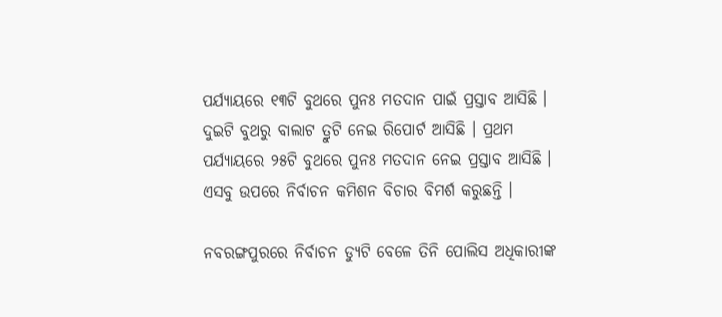ପର୍ଯ୍ୟାୟରେ ୧୩ଟି ବୁଥରେ ପୁନଃ ମତଦାନ ପାଇଁ ପ୍ରସ୍ତାବ ଆସିଛି । ଦୁଇଟି ବୁଥରୁ ବାଲାଟ ତ୍ରୁଟି ନେଇ ରିପୋର୍ଟ ଆସିଛି । ପ୍ରଥମ ପର୍ଯ୍ୟାୟରେ ୨୫ଟି ବୁଥରେ ପୁନଃ ମତଦାନ ନେଇ ପ୍ରସ୍ତାବ ଆସିଛି । ଏସବୁ ଉପରେ ନିର୍ବାଚନ କମିଶନ ବିଚାର ବିମର୍ଶ କରୁଛନ୍ତି ।

ନବରଙ୍ଗପୁରରେ ନିର୍ବାଚନ ଡ୍ୟୁଟି ବେଳେ ତିନି ପୋଲିସ ଅଧିକାରୀଙ୍କ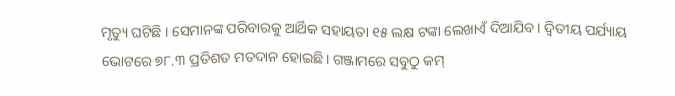ମୃତ୍ୟୁ ଘଟିଛି । ସେମାନଙ୍କ ପରିବାରକୁ ଆର୍ଥିକ ସହାୟତା ୧୫ ଲକ୍ଷ ଟଙ୍କା ଲେଖାଏଁ ଦିଆଯିବ । ଦ୍ଵିତୀୟ ପର୍ଯ୍ୟାୟ ଭୋଟରେ ୭୮.୩ ପ୍ରତିଶତ ମତଦାନ ହୋଇଛି। ଗଞ୍ଜାମରେ ସବୁଠୁ କମ୍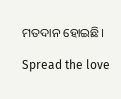ମତଦାନ ହୋଇଛି।

Spread the love